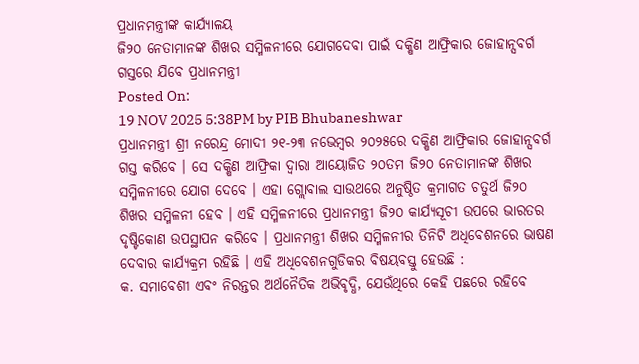ପ୍ରଧାନମନ୍ତ୍ରୀଙ୍କ କାର୍ଯ୍ୟାଳୟ
ଜି୨୦ ନେତାମାନଙ୍କ ଶିଖର ସମ୍ମିଳନୀରେ ଯୋଗଦେବା ପାଇଁ ଦକ୍ଷିଣ ଆଫ୍ରିକାର ଜୋହାନ୍ସବର୍ଗ ଗସ୍ତରେ ଯିବେ ପ୍ରଧାନମନ୍ତ୍ରୀ
Posted On:
19 NOV 2025 5:38PM by PIB Bhubaneshwar
ପ୍ରଧାନମନ୍ତ୍ରୀ ଶ୍ରୀ ନରେନ୍ଦ୍ର ମୋଦୀ ୨୧-୨୩ ନଭେମ୍ବର ୨୦୨୫ରେ ଦକ୍ଷିଣ ଆଫ୍ରିକାର ଜୋହାନ୍ସବର୍ଗ ଗସ୍ତ କରିବେ । ସେ ଦକ୍ଷିଣ ଆଫ୍ରିକା ଦ୍ୱାରା ଆୟୋଜିତ ୨୦ତମ ଜି୨୦ ନେତାମାନଙ୍କ ଶିଖର ସମ୍ମିଳନୀରେ ଯୋଗ ଦେବେ । ଏହା ଗ୍ଲୋବାଲ ସାଉଥରେ ଅନୁଷ୍ଠିତ କ୍ରମାଗତ ଚତୁର୍ଥ ଜି୨୦ ଶିଖର ସମ୍ମିଳନୀ ହେବ । ଏହି ସମ୍ମିଳନୀରେ ପ୍ରଧାନମନ୍ତ୍ରୀ ଜି୨୦ କାର୍ଯ୍ୟସୂଚୀ ଉପରେ ଭାରତର ଦୃଷ୍ଟିକୋଣ ଉପସ୍ଥାପନ କରିବେ । ପ୍ରଧାନମନ୍ତ୍ରୀ ଶିଖର ସମ୍ମିଳନୀର ତିନିଟି ଅଧିବେଶନରେ ଭାଷଣ ଦେବାର କାର୍ଯ୍ୟକ୍ରମ ରହିଛି । ଏହି ଅଧିବେଶନଗୁଡିକର ବିଷୟବସ୍ତୁ ହେଉଛି :
କ. ସମାବେଶୀ ଏବଂ ନିରନ୍ତର ଅର୍ଥନୈତିକ ଅଭିବୃଦ୍ଧି, ଯେଉଁଥିରେ କେହି ପଛରେ ରହିବେ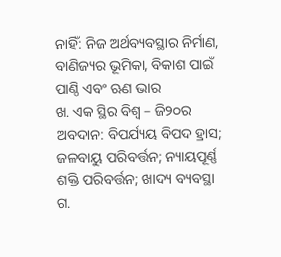ନାହିଁ: ନିଜ ଅର୍ଥବ୍ୟବସ୍ଥାର ନିର୍ମାଣ, ବାଣିଜ୍ୟର ଭୂମିକା, ବିକାଶ ପାଇଁ ପାଣ୍ଠି ଏବଂ ଋଣ ଭାର
ଖ. ଏକ ସ୍ଥିର ବିଶ୍ୱ – ଜି୨୦ର ଅବଦାନ: ବିପର୍ଯ୍ୟୟ ବିପଦ ହ୍ରାସ; ଜଳବାୟୁ ପରିବର୍ତ୍ତନ; ନ୍ୟାୟପୂର୍ଣ୍ଣ ଶକ୍ତି ପରିବର୍ତ୍ତନ; ଖାଦ୍ୟ ବ୍ୟବସ୍ଥା
ଗ.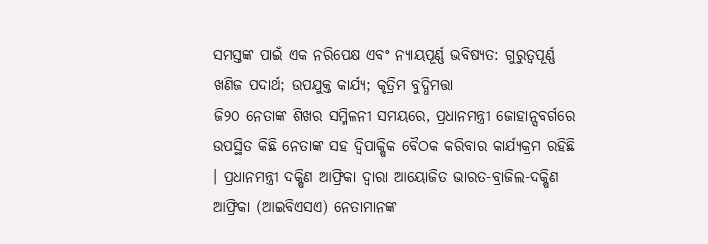ସମସ୍ତଙ୍କ ପାଇଁ ଏକ ନରିପେକ୍ଷ ଏବଂ ନ୍ୟାୟପୂର୍ଣ୍ଣ ଭବିଷ୍ୟତ: ଗୁରୁତ୍ୱପୂର୍ଣ୍ଣ ଖଣିଜ ପଦାର୍ଥ; ଉପଯୁକ୍ତ କାର୍ଯ୍ୟ; କୃତ୍ରିମ ବୁଦ୍ଧିମତ୍ତା
ଜି୨୦ ନେତାଙ୍କ ଶିଖର ସମ୍ମିଳନୀ ସମୟରେ, ପ୍ରଧାନମନ୍ତ୍ରୀ ଜୋହାନ୍ସବର୍ଗରେ ଉପସ୍ଥିତ କିଛି ନେତାଙ୍କ ସହ ଦ୍ୱିପାକ୍ଷିକ ବୈଠକ କରିବାର କାର୍ଯ୍ୟକ୍ରମ ରହିଛି । ପ୍ରଧାନମନ୍ତ୍ରୀ ଦକ୍ଷିଣ ଆଫ୍ରିକା ଦ୍ୱାରା ଆୟୋଜିତ ଭାରତ-ବ୍ରାଜିଲ-ଦକ୍ଷିଣ ଆଫ୍ରିକା (ଆଇବିଏସଏ) ନେତାମାନଙ୍କ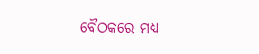ବୈଠକରେ ମଧ୍ୟ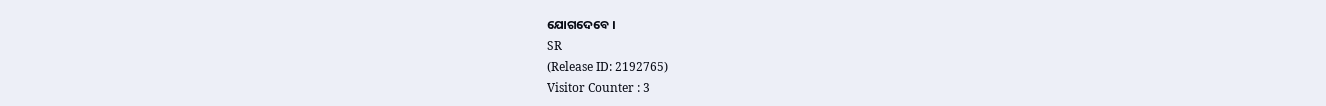ଯୋଗଦେବେ ।
SR
(Release ID: 2192765)
Visitor Counter : 3